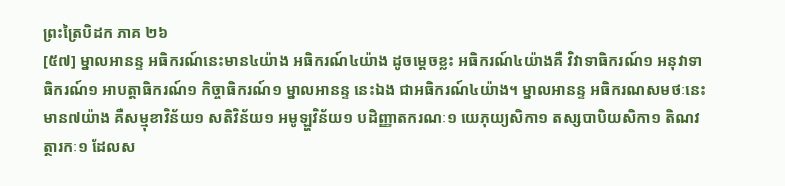ព្រះត្រៃបិដក ភាគ ២៦
[៥៧] ម្នាលអានន្ទ អធិករណ៍នេះមាន៤យ៉ាង អធិករណ៍៤យ៉ាង ដូចម្តេចខ្លះ អធិករណ៍៤យ៉ាងគឺ វិវាទាធិករណ៍១ អនុវាទាធិករណ៍១ អាបត្តាធិករណ៍១ កិច្ចាធិករណ៍១ ម្នាលអានន្ទ នេះឯង ជាអធិករណ៍៤យ៉ាង។ ម្នាលអានន្ទ អធិករណសមថៈនេះ មាន៧យ៉ាង គឺសម្មុខាវិន័យ១ សតិវិន័យ១ អមូឡ្ហវិន័យ១ បដិញ្ញាតករណៈ១ យេភុយ្យសិកា១ តស្សបាបិយសិកា១ តិណវត្ថារកៈ១ ដែលស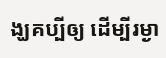ង្ឃគប្បីឲ្យ ដើម្បីរម្ងា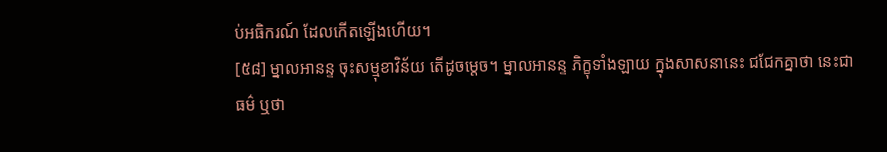ប់អធិករណ៍ ដែលកើតឡើងហើយ។
[៥៨] ម្នាលអានន្ទ ចុះសម្មុខាវិន័យ តើដូចម្តេច។ ម្នាលអានន្ទ ភិក្ខុទាំងឡាយ ក្នុងសាសនានេះ ជជែកគ្នាថា នេះជាធម៌ ឬថា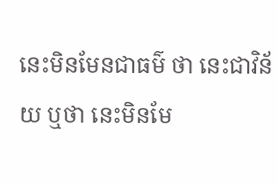នេះមិនមែនជាធម៌ ថា នេះជាវិន័យ ឬថា នេះមិនមែ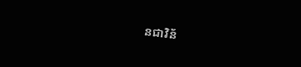នជាវិន័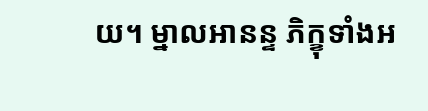យ។ ម្នាលអានន្ទ ភិក្ខុទាំងអ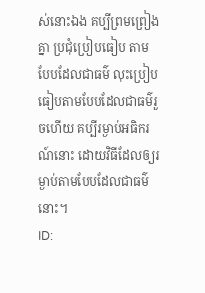ស់នោះឯង គប្បីព្រមព្រៀងគ្នា ប្រជុំប្រៀបធៀប តាមបែបដែលជាធម៌ លុះប្រៀបធៀបតាមបែបដែលជាធម៌រួចហើយ គប្បីរម្ងាប់អធិករណ៍នោះ ដោយវិធីដែលឲ្យរម្ងាប់តាមបែបដែលជាធម៌នោះ។
ID: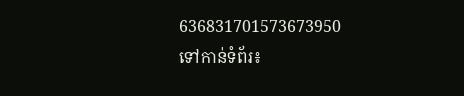636831701573673950
ទៅកាន់ទំព័រ៖